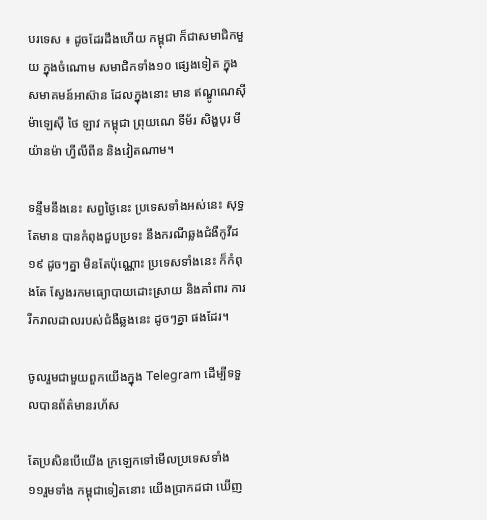បរទេស ៖ ដូចដែរដឹងហើយ កម្ពុជា ក៏ជាសមាជិកមួយ ក្នុងចំណោម សមាជិកទាំង១០ ផ្សេងទៀត ក្នុងសមាគមន៍អាស៊ាន ដែលក្នុងនោះ មាន ឥណ្ឌូណេស៊ី ម៉ាឡេស៊ី ថៃ ឡាវ កម្ពុជា ព្រុយណេ ទីម័រ សិង្ហបុរ មីយ៉ានម៉ា ហ្វីលីពីន និងវៀតណាម។

ទន្ទឹមនឹងនេះ សព្វថ្ងៃនេះ ប្រទេសទាំងអស់នេះ សុទ្ធតែមាន បានកំពុងជួបប្រទះ នឹងករណីឆ្លងជំងឺកូវីដ១៩ ដូចៗគ្នា មិនតែប៉ុណ្ណោះ ប្រទេសទាំងនេះ ក៏កំពុងតែ ស្វែងរកមធ្យោបាយដោះស្រាយ និងគាំពារ ការរីករាលដាលរបស់ជំងឺឆ្លងនេះ ដូចៗគ្នា ផងដែរ។

ចូលរួមជាមួយពួកយើងក្នុង Telegram ដើម្បីទទួលបានព័ត៌មានរហ័ស

តែប្រសិនបើយើង ក្រឡេកទៅមើលប្រទេសទាំង ១១រួមទាំង កម្ពុជាទៀតនោះ យើងប្រាកដជា ឃើញ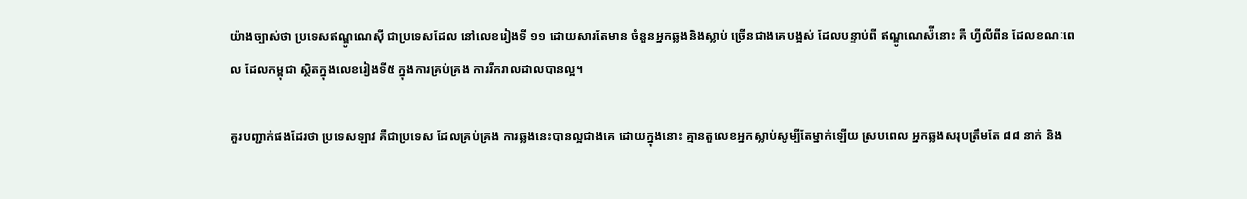យ៉ាងច្បាស់ថា ប្រទេសឥណ្ឌូណេស៊ី ជាប្រទេសដែល នៅលេខរៀងទី ១១ ដោយសារតែមាន ចំនួនអ្នកឆ្លងនិងស្លាប់ ច្រើនជាងគេបង្អស់ ដែលបន្ទាប់ពី ឥណ្ឌូណេស៉ីនោះ គឺ ហ្វីលីពីន ដែលខណៈពេល ដែលកម្ពុជា ស្ថិតក្នុងលេខរៀងទី៥ ក្នុងការគ្រប់គ្រង ការរីករាលដាលបានល្អ។

គួរបញ្ជាក់ផងដែរថា ប្រទេសឡាវ គឺជាប្រទេស ដែលគ្រប់គ្រង ការឆ្លងនេះបានល្អជាងគេ ដោយក្នុងនោះ គ្មានតួលេខអ្នកស្លាប់សូម្បីតែម្នាក់ឡើយ ស្របពេល អ្នកឆ្លងសរុបត្រឹមតែ ៨៨ នាក់ និង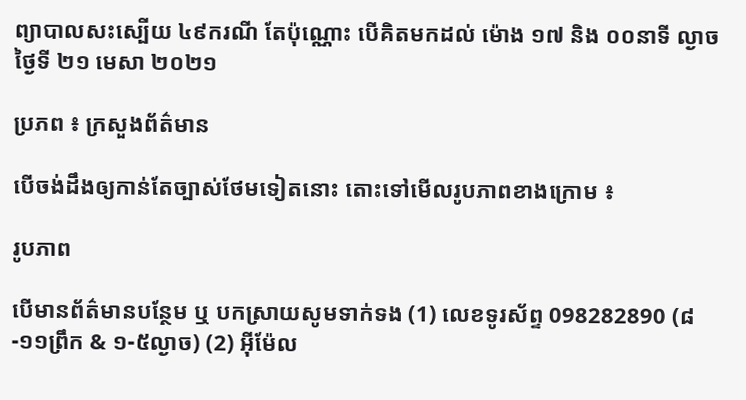ព្យាបាលសះស្បើយ ៤៩ករណី តែប៉ុណ្ណោះ បើគិតមកដល់ ម៉ោង ១៧ និង ០០នាទី ល្ងាច ថ្ងៃទី ២១ មេសា ២០២១

ប្រភព ៖ ក្រសួងព័ត៌មាន

បើចង់ដឹងឲ្យកាន់តែច្បាស់ថែមទៀតនោះ តោះទៅមើលរូបភាពខាងក្រោម ៖

រូបភាព

បើមានព័ត៌មានបន្ថែម ឬ បកស្រាយសូមទាក់ទង (1) លេខទូរស័ព្ទ 098282890 (៨-១១ព្រឹក & ១-៥ល្ងាច) (2) អ៊ីម៉ែល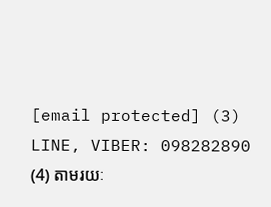[email protected] (3) LINE, VIBER: 098282890 (4) តាមរយៈ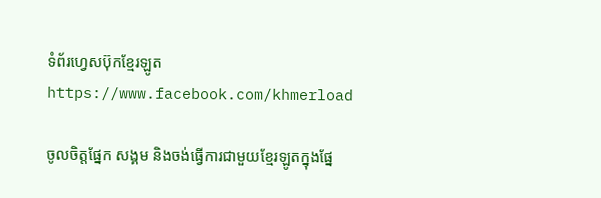ទំព័រហ្វេសប៊ុកខ្មែរឡូត https://www.facebook.com/khmerload

ចូលចិត្តផ្នែក សង្គម និងចង់ធ្វើការជាមួយខ្មែរឡូតក្នុងផ្នែ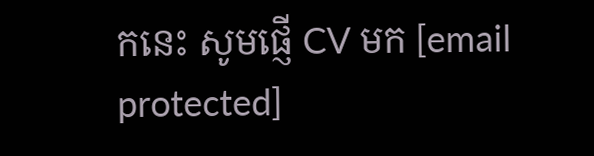កនេះ សូមផ្ញើ CV មក [email protected]